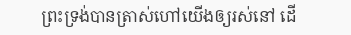ព្រះទ្រង់បានត្រាស់ហៅយើងឲ្យរស់នៅ ដើ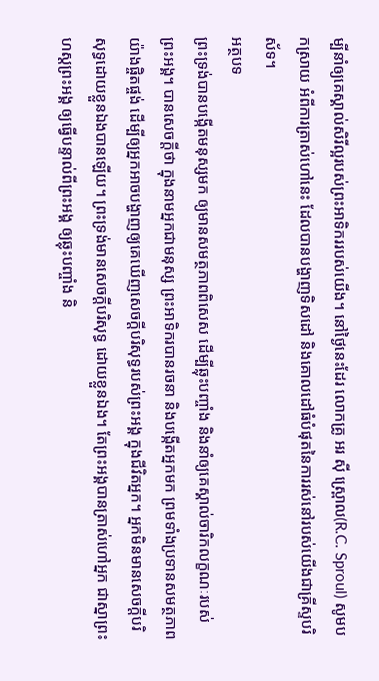ម្បីនាំឲ្យគេស្គាល់សិរីល្អរបស់ព្រះអាទិកររបស់យើង។ នៅថ្ងៃនេះដែរ លោកគ្រូ អរ ស៊ី ស្ព្រោល(R.C. Sproul) សូមបកស្រាយ អំពីការត្រាស់ហៅនេះ ដែលបានបង្ហាញទិសដៅ និងគោលដៅធំបំផុតនៃការរស់នៅរបស់យើងជាគ្រីស្ទបរិស័ទ។
អត្ថបទ
ព្រះទ្រង់បានបង្កើតមនុស្សមក ឲ្យមានសមត្ថភាពពិសេស ដើម្បីឆ្លុះបញ្ចាំង និងនាំឲ្យគេស្គាល់ចារិកលក្ខណៈរបស់ព្រះអង្គ។ បានសេចក្តីថា ក្នុងនាមអ្នកជាមនុស្ស ព្រះអាទិករបានរចនា និងបង្កើតអ្នកមក ព្រមទាំងប្រទានសមត្ថភាពយ៉ាងផ្ចិតផ្ចង់ ដើម្បីឲ្យអ្នកអាចបង្ហាញឲ្យគេឃើញសេចក្តីបរិសុទ្ធរបស់ព្រះអង្គ ក្នុងជីវិតអ្នក។ អ្នកមិនមានសេចក្តីបរិសុទ្ធដោយខ្លួនឯងបានឡើយ។ ព្រះទ្រង់មានសេចក្តីបរិសុទ្ធ ដោយខ្លួនឯង។ តែព្រះអង្គបានត្រាស់ហៅអ្នក ជាស្នាព្រះហស្តព្រះអង្គ ឲ្យធ្វើបន្ទាល់ពីព្រះអង្គ ឲ្យឆ្លុះបញ្ចាំង និ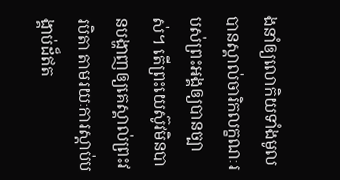ងនាំឲ្យលោកិយទាំងមូលបានស្គាល់ចារិកលក្ខណៈរបស់ព្រះអង្គឲ្យបានច្បាស់។ តើព្រះយេស៊ូវមិនបានបង្ហាញឲ្យគេស្គាល់ព្រះវរបិតា តាមរយៈការស្តាប់បង្គាប់ដ៏ឥត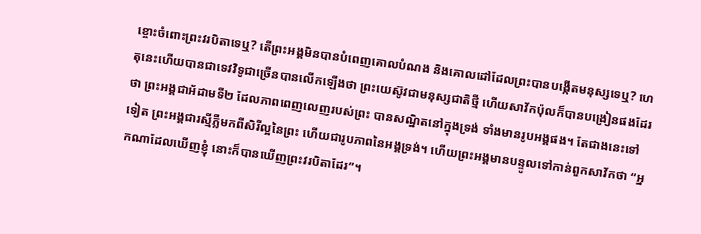ខ្ចោះចំពោះព្រះវរបិតាទេឬ? តើព្រះអង្គមិនបានបំពេញគោលបំណង និងគោលដៅដែលព្រះបានបង្កើតមនុស្សទេឬ? ហេតុនេះហើយបានជាទេវវិទូជាច្រើនបានលើកឡើងថា ព្រះយេស៊ូវជាមនុស្សជាតិថ្មី ហើយសាវ័កប៉ុលក៏បានបង្រៀនផងដែរថា ព្រះអង្គជាអ័ដាមទី២ ដែលភាពពេញលេញរបស់ព្រះ បានសណ្ឋិតនៅក្នុងទ្រង់ ទាំងមានរូបអង្គផង។ តែជាងនេះទៅទៀត ព្រះអង្គជារស្មីភ្លឺមកពីសិរីល្អនៃព្រះ ហើយជារូបភាពនៃអង្គទ្រង់។ ហើយព្រះអង្គមានបន្ទូលទៅកាន់ពួកសាវ័កថា “អ្នកណាដែលឃើញខ្ញុំ នោះក៏បានឃើញព្រះវរបិតាដែរ”។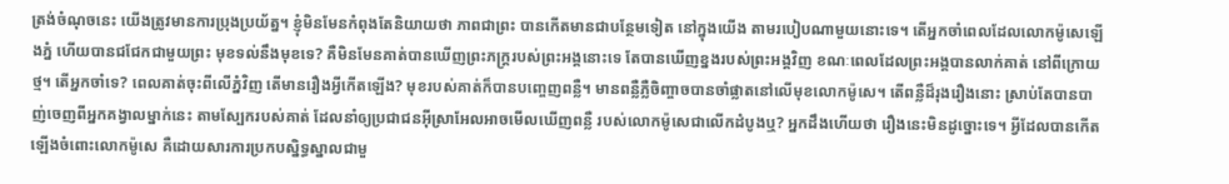ត្រង់ចំណុចនេះ យើងត្រូវមានការប្រុងប្រយ័ត្ន។ ខ្ញុំមិនមែនកំពុងតែនិយាយថា ភាពជាព្រះ បានកើតមានជាបន្ថែមទៀត នៅក្នុងយើង តាមរបៀបណាមួយនោះទេ។ តើអ្នកចាំពេលដែលលោកម៉ូសេឡើងភ្នំ ហើយបានជជែកជាមួយព្រះ មុខទល់នឹងមុខទេ? គឺមិនមែនគាត់បានឃើញព្រះភក្ត្ររបស់ព្រះអង្គនោះទេ តែបានឃើញខ្នងរបស់ព្រះអង្គវិញ ខណៈពេលដែលព្រះអង្គបានលាក់គាត់ នៅពីក្រោយថ្ម។ តើអ្នកចាំទេ? ពេលគាត់ចុះពីលើភ្នំវិញ តើមានរឿងអ្វីកើតឡើង? មុខរបស់គាត់ក៏បានបញ្ចេញពន្លឺ។ មានពន្លឺភ្លឺចិញ្ចាចបានចាំផ្លាតនៅលើមុខលោកម៉ូសេ។ តើពន្លឺដ៏រុងរឿងនោះ ស្រាប់តែបានបាញ់ចេញពីអ្នកគង្វាលម្នាក់នេះ តាមស្បែករបស់គាត់ ដែលនាំឲ្យប្រជាជនអ៊ីស្រាអែលអាចមើលឃើញពន្លឺ របស់លោកម៉ូសេជាលើកដំបូងឬ? អ្នកដឹងហើយថា រឿងនេះមិនដូច្នោះទេ។ អ្វីដែលបានកើតឡើងចំពោះលោកម៉ូសេ គឺដោយសារការប្រកបស្និទ្ធស្នាលជាមួ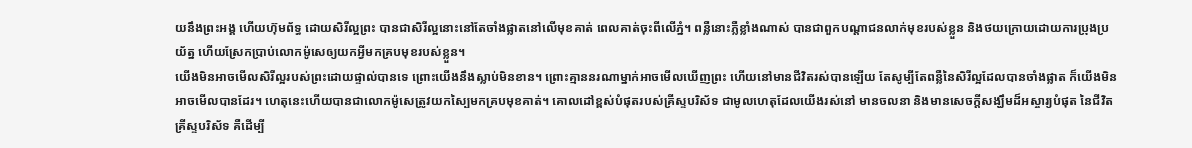យនឹងព្រះអង្គ ហើយហ៊ុមព័ទ្ធ ដោយសិរីល្អព្រះ បានជាសិរីល្អនោះនៅតែចាំងផ្លាតនៅលើមុខគាត់ ពេលគាត់ចុះពីលើភ្នំ។ ពន្លឺនោះភ្លឺខ្លាំងណាស់ បានជាពួកបណ្តាជនលាក់មុខរបស់ខ្លួន និងថយក្រោយដោយការប្រុងប្រយ័ត្ន ហើយស្រែកប្រាប់លោកម៉ូសេឲ្យយកអ្វីមកគ្របមុខរបស់ខ្លួន។
យើងមិនអាចមើលសិរីល្អរបស់ព្រះដោយផ្ទាល់បានទេ ព្រោះយើងនឹងស្លាប់មិនខាន។ ព្រោះគ្មាននរណាម្នាក់អាចមើលឃើញព្រះ ហើយនៅមានជីវិតរស់បានឡើយ តែសូម្បីតែពន្លឺនៃសិរីល្អដែលបានចាំងផ្លាត ក៏យើងមិនអាចមើលបានដែរ។ ហេតុនេះហើយបានជាលោកម៉ូសេត្រូវយកស្បៃមកគ្របមុខគាត់។ គោលដៅខ្ពស់បំផុតរបស់គ្រីស្ទបរិស័ទ ជាមូលហេតុដែលយើងរស់នៅ មានចលនា និងមានសេចក្តីសង្ឃឹមដ៏អស្ចារ្យបំផុត នៃជីវិតគ្រីស្ទបរិស័ទ គឺដើម្បី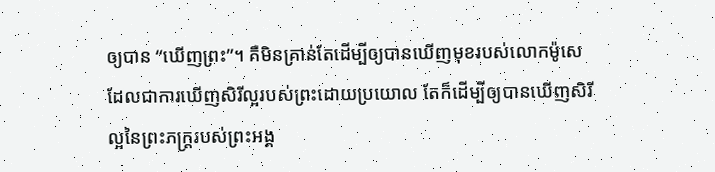ឲ្យបាន “ឃើញព្រះ”។ គឺមិនគ្រាន់តែដើម្បីឲ្យបានឃើញមុខរបស់លោកម៉ូសេ ដែលជាការឃើញសិរីល្អរបស់ព្រះដោយប្រយោល តែក៏ដើម្បីឲ្យបានឃើញសិរីល្អនៃព្រះភក្ត្ររបស់ព្រះអង្គ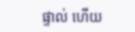ផ្ទាល់ ហើយ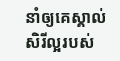នាំឲ្យគេស្គាល់សិរីល្អរបស់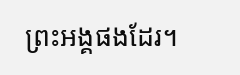ព្រះអង្គផងដែរ។